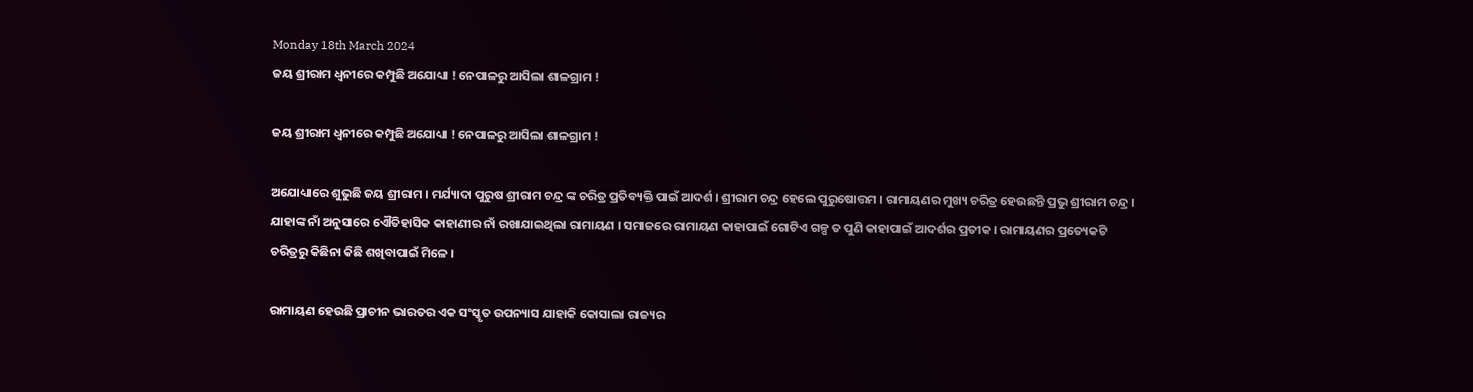Monday 18th March 2024
ଜୟ ଶ୍ରୀରାମ ଧ୍ୱନୀରେ କମ୍ପୁଛି ଅଯୋଧ୍ୟା ! ନେପାଳରୁ ଆସିଲା ଶାଳଗ୍ରାମ !

ଜୟ ଶ୍ରୀରାମ ଧ୍ୱନୀରେ କମ୍ପୁଛି ଅଯୋଧ୍ୟା ! ନେପାଳରୁ ଆସିଲା ଶାଳଗ୍ରାମ !

ଅଯୋଧ୍ୟାରେ ଶୁଭୁଛି ଜୟ ଶ୍ରୀରାମ । ମର୍ଯ୍ୟାଦା ପୁରୁଷ ଶ୍ରୀରାମ ଚନ୍ଦ୍ର ଙ୍କ ଚରିତ୍ର ପ୍ରତିବ୍ୟକ୍ତି ପାଇଁ ଆଦର୍ଶ । ଶ୍ରୀରାମ ଚନ୍ଦ୍ର ହେଲେ ପୁରୁଷୋତ୍ତମ । ରାମାୟଣର ମୁଖ୍ୟ ଚରିତ୍ର ହେଉଛନ୍ତି ପ୍ରଭୁ ଶ୍ରୀରାମ ଚନ୍ଦ୍ର । ଯାହାଙ୍କ ନାଁ ଅନୁସାରେ ଏୌତିହାସିକ କାହାଣୀର ନାଁ ରଖାଯାଇଥିଲା ରାମାୟଣ । ସମାଜରେ ରାମାୟଣ କାହାପାଇଁ ଗୋଟିଏ ଗଳ୍ପ ତ ପୁଣି କାହାପାଇଁ ଆଦର୍ଶର ପ୍ରତୀକ । ରାମାୟଣର ପ୍ରତ୍ୟେକଟି ଚରିତ୍ରରୁ କିଛିନା କିଛି ଶଖିବାପାଇଁ ମିଳେ ।

ରାମାୟଣ ହେଉଛି ପ୍ରାଚୀନ ଭାରତର ଏକ ସଂସ୍କୃତ ଉପନ୍ୟାସ ଯାହାକି କୋସାଲା ରାଜ୍ୟର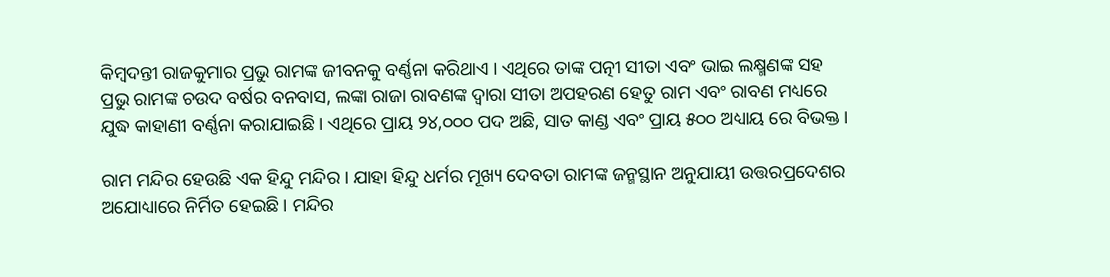କିମ୍ବଦନ୍ତୀ ରାଜକୁମାର ପ୍ରଭୁ ରାମଙ୍କ ଜୀବନକୁ ବର୍ଣ୍ଣନା କରିଥାଏ । ଏଥିରେ ତାଙ୍କ ପତ୍ନୀ ସୀତା ଏବଂ ଭାଇ ଲକ୍ଷ୍ମଣଙ୍କ ସହ ପ୍ରଭୁ ରାମଙ୍କ ଚଉଦ ବର୍ଷର ବନବାସ, ଲଙ୍କା ରାଜା ରାବଣଙ୍କ ଦ୍ୱାରା ସୀତା ଅପହରଣ ହେତୁ ରାମ ଏବଂ ରାବଣ ମଧ୍ୟରେ ଯୁଦ୍ଧ କାହାଣୀ ବର୍ଣ୍ଣନା କରାଯାଇଛି । ଏଥିରେ ପ୍ରାୟ ୨୪,୦୦୦ ପଦ ଅଛି, ସାତ କାଣ୍ଡ ଏବଂ ପ୍ରାୟ ୫୦୦ ଅଧ୍ୟାୟ ରେ ବିଭକ୍ତ ।

ରାମ ମନ୍ଦିର ହେଉଛି ଏକ ହିନ୍ଦୁ ମନ୍ଦିର । ଯାହା ହିନ୍ଦୁ ଧର୍ମର ମୂଖ୍ୟ ଦେବତା ରାମଙ୍କ ଜନ୍ମସ୍ଥାନ ଅନୁଯାୟୀ ଉତ୍ତରପ୍ରଦେଶର ଅଯୋଧ୍ୟାରେ ନିର୍ମିତ ହେଇଛି । ମନ୍ଦିର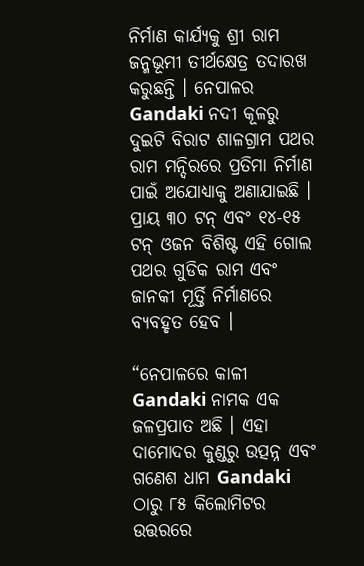ନିର୍ମାଣ କାର୍ଯ୍ୟକୁ ଶ୍ରୀ ରାମ ଜନ୍ମଭୂମୀ ତୀର୍ଥକ୍ଷେତ୍ର ତଦାରଖ କରୁଛନ୍ତି । ନେପାଳର Gandaki ନଦୀ କୂଳରୁ ଦୁଇଟି ବିରାଟ ଶାଳଗ୍ରାମ ପଥର ରାମ ମନ୍ଦିରରେ ପ୍ରତିମା ନିର୍ମାଣ ପାଇଁ ଅଯୋଧ୍ୟାକୁ ଅଣାଯାଇଛି । ପ୍ରାୟ ୩୦ ଟନ୍ ଏବଂ ୧୪-୧୫ ଟନ୍ ଓଜନ ବିଶିଷ୍ଟ ଏହି ଗୋଲ ପଥର ଗୁଡିକ ରାମ ଏବଂ ଜାନକୀ ମୂର୍ତ୍ତି ନିର୍ମାଣରେ ବ୍ୟବହୃତ ହେବ ।

“ନେପାଳରେ କାଳୀ Gandaki ନାମକ ଏକ ଜଳପ୍ରପାତ ଅଛି । ଏହା ଦାମୋଦର କୁଣ୍ଡରୁ ଉତ୍ପନ୍ନ ଏବଂ ଗଣେଶ ଧାମ Gandaki ଠାରୁ ୮୫ କିଲୋମିଟର ଉତ୍ତରରେ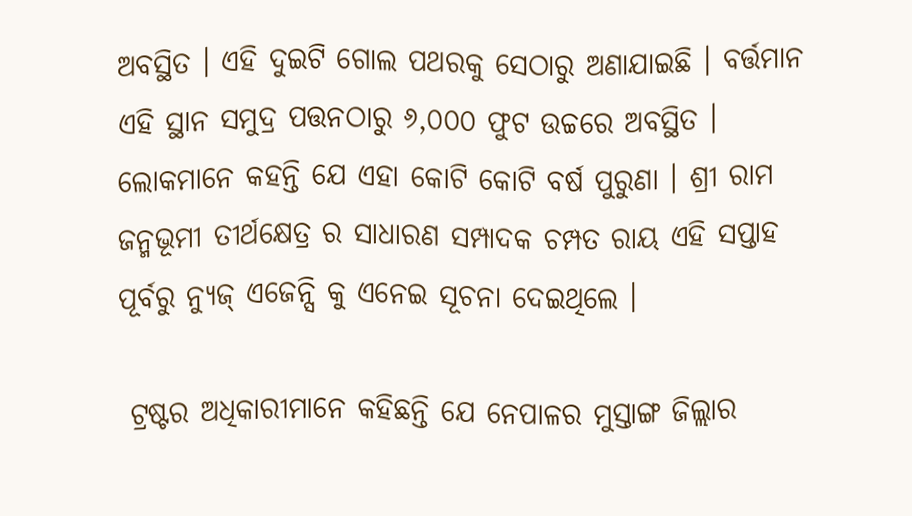ଅବସ୍ଥିତ । ଏହି ଦୁଇଟି ଗୋଲ ପଥରକୁ ସେଠାରୁ ଅଣାଯାଇଛି । ବର୍ତ୍ତମାନ ଏହି ସ୍ଥାନ ସମୁଦ୍ର ପତ୍ତନଠାରୁ ୬,୦୦୦ ଫୁଟ ଉଚ୍ଚରେ ଅବସ୍ଥିତ । ଲୋକମାନେ କହନ୍ତି ଯେ ଏହା କୋଟି କୋଟି ବର୍ଷ ପୁରୁଣା । ଶ୍ରୀ ରାମ ଜନ୍ମଭୂମୀ ତୀର୍ଥକ୍ଷେତ୍ର ର ସାଧାରଣ ସମ୍ପାଦକ ଚମ୍ପତ ରାୟ ଏହି ସପ୍ତାହ ପୂର୍ବରୁ ନ୍ୟୁଜ୍ ଏଜେନ୍ସି କୁ ଏନେଇ ସୂଚନା ଦେଇଥିଲେ ।

 ଟ୍ରଷ୍ଟର ଅଧିକାରୀମାନେ କହିଛନ୍ତି ଯେ ନେପାଳର ମୁସ୍ତାଙ୍ଗ ଜିଲ୍ଲାର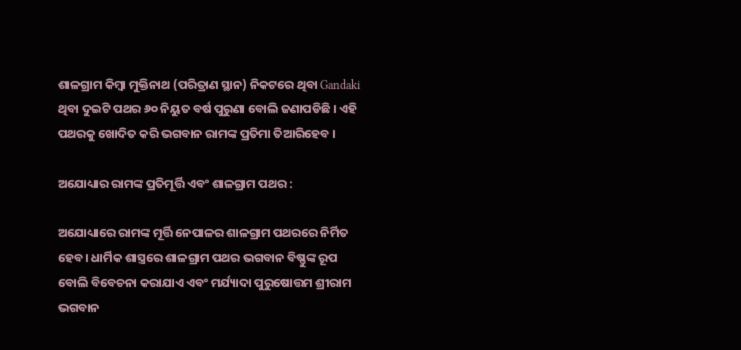ଶାଳଗ୍ରାମ କିମ୍ବା ମୁକ୍ତିନାଥ (ପରିତ୍ରାଣ ସ୍ଥାନ) ନିକଟରେ ଥିବା Gandaki ଥିବା ଦୁଇଟି ପଥର ୬୦ ନିୟୁତ ବର୍ଷ ପୁରୁଣା ବୋଲି ଜଣାପଡିଛି । ଏହି ପଥରକୁ ଖୋଦିତ କରି ଭଗବାନ ରାମଙ୍କ ପ୍ରତିମା ତିଆରିହେବ ।

ଅଯୋଧ୍ୟାର ରାମଙ୍କ ପ୍ରତିମୂର୍ତ୍ତି ଏବଂ ଶାଳଗ୍ରାମ ପଥର :

ଅଯୋଧ୍ୟାରେ ରାମଙ୍କ ମୂର୍ତ୍ତି ନେପାଳର ଶାଳଗ୍ରାମ ପଥରରେ ନିର୍ମିତ ହେବ। ଧାର୍ମିକ ଶାସ୍ତ୍ରରେ ଶାଳଗ୍ରାମ ପଥର ଭଗବାନ ବିଷ୍ଣୁଙ୍କ ରୂପ ବୋଲି ବିବେଚନା କରାଯାଏ ଏବଂ ମର୍ଯ୍ୟାଦା ପୁରୁଷୋତ୍ତମ ଶ୍ରୀରାମ ଭଗବାନ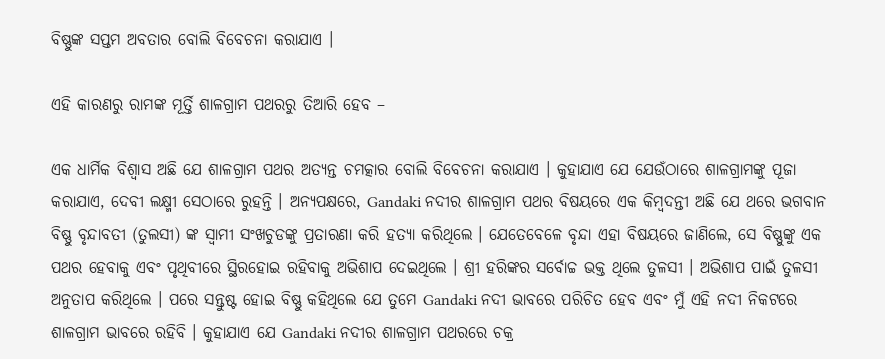ବିଷ୍ଣୁଙ୍କ ସପ୍ତମ ଅବତାର ବୋଲି ବିବେଚନା କରାଯାଏ ।

ଏହି କାରଣରୁ ରାମଙ୍କ ମୂର୍ତ୍ତି ଶାଳଗ୍ରାମ ପଥରରୁ ତିଆରି ହେବ –

ଏକ ଧାର୍ମିକ ବିଶ୍ୱାସ ଅଛି ଯେ ଶାଳଗ୍ରାମ ପଥର ଅତ୍ୟନ୍ତ ଚମତ୍କାର ବୋଲି ବିବେଚନା କରାଯାଏ । କୁହାଯାଏ ଯେ ଯେଉଁଠାରେ ଶାଳଗ୍ରାମଙ୍କୁ ପୂଜା କରାଯାଏ, ଦେବୀ ଲକ୍ଷ୍ମୀ ସେଠାରେ ରୁହନ୍ତି । ଅନ୍ୟପକ୍ଷରେ, Gandaki ନଦୀର ଶାଳଗ୍ରାମ ପଥର ବିଷୟରେ ଏକ କିମ୍ବଦନ୍ତୀ ଅଛି ଯେ ଥରେ ଭଗବାନ ବିଷ୍ଣୁ ବୃନ୍ଦାବତୀ (ତୁଲସୀ) ଙ୍କ ସ୍ୱାମୀ ସଂଖଚୁଡଙ୍କୁ ପ୍ରତାରଣା କରି ହତ୍ୟା କରିଥିଲେ । ଯେତେବେଳେ ବୃନ୍ଦା ଏହା ବିଷୟରେ ଜାଣିଲେ, ସେ ବିଷ୍ଣୁଙ୍କୁ ଏକ ପଥର ହେବାକୁ ଏବଂ ପୃଥିବୀରେ ସ୍ଥିରହୋଇ ରହିବାକୁ ଅଭିଶାପ ଦେଇଥିଲେ । ଶ୍ରୀ ହରିଙ୍କର ସର୍ବୋଚ୍ଚ ଭକ୍ତ ଥିଲେ ତୁଳସୀ । ଅଭିଶାପ ପାଇଁ ତୁଳସୀ ଅନୁତାପ କରିଥିଲେ । ପରେ ସନ୍ତୁଷ୍ଟ ହୋଇ ବିଷ୍ଣୁ କହିଥିଲେ ଯେ ତୁମେ Gandaki ନଦୀ ଭାବରେ ପରିଚିତ ହେବ ଏବଂ ମୁଁ ଏହି ନଦୀ ନିକଟରେ ଶାଳଗ୍ରାମ ଭାବରେ ରହିବି । କୁହାଯାଏ ଯେ Gandaki ନଦୀର ଶାଳଗ୍ରାମ ପଥରରେ ଚକ୍ର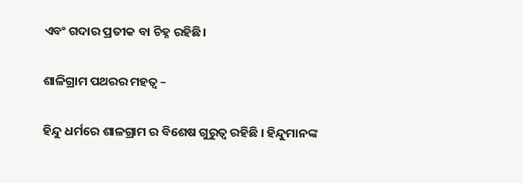ଏବଂ ଗଦାର ପ୍ରତୀକ ବା ଚିହ୍ନ ରହିଛି।

ଶାଳିଗ୍ରାମ ପଥରର ମହତ୍ୱ –

ହିନ୍ଦୁ ଧର୍ମରେ ଶାଳଗ୍ରାମ ର ବିଶେଷ ଗୁରୁତ୍ୱ ରହିଛି । ହିନ୍ଦୁମାନଙ୍କ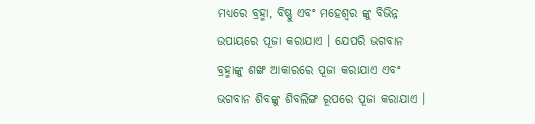ମଧ୍ୟରେ ବ୍ରହ୍ମା, ବିଷ୍ଣୁ ଏବଂ ମହେଶ୍ୱର ଙ୍କୁ ବିଭିନ୍ନ ଉପାୟରେ ପୂଜା କରାଯାଏ । ଯେପରି ଭଗବାନ ବ୍ରହ୍ମାଙ୍କୁ ଶଙ୍ଖ ଆକାରରେ ପୂଜା କରାଯାଏ ଏବଂ ଭଗବାନ ଶିବଙ୍କୁ ଶିବଲିଙ୍ଗ ରୂପରେ ପୂଜା କରାଯାଏ ।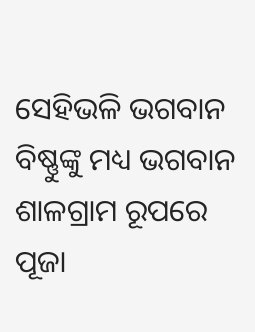ସେହିଭଳି ଭଗବାନ ବିଷ୍ଣୁଙ୍କୁ ମଧ୍ୟ ଭଗବାନ ଶାଳଗ୍ରାମ ରୂପରେ ପୂଜା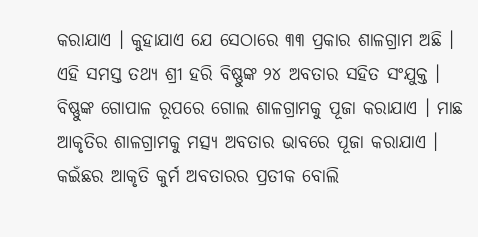କରାଯାଏ । କୁହାଯାଏ ଯେ ସେଠାରେ ୩୩ ପ୍ରକାର ଶାଳଗ୍ରାମ ଅଛି । ଏହି ସମସ୍ତ ତଥ୍ୟ ଶ୍ରୀ ହରି ବିଷ୍ଣୁଙ୍କ ୨୪ ଅବତାର ସହିତ ସଂଯୁକ୍ତ । ବିଷ୍ଣୁଙ୍କ ଗୋପାଳ ରୂପରେ ଗୋଲ ଶାଳଗ୍ରାମକୁ ପୂଜା କରାଯାଏ । ମାଛ ଆକୃତିର ଶାଳଗ୍ରାମକୁ ମତ୍ସ୍ୟ ଅବତାର ଭାବରେ ପୂଜା କରାଯାଏ । କଇଁଛର ଆକୃତି କୁର୍ମ ଅବତାରର ପ୍ରତୀକ ବୋଲି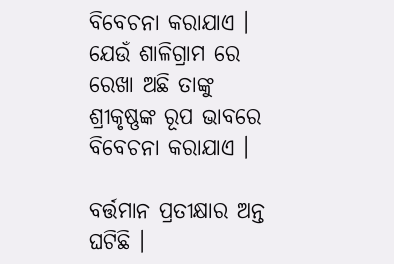ବିବେଚନା କରାଯାଏ । ଯେଉଁ ଶାଳିଗ୍ରାମ ରେ ରେଖା ଅଛି ତାଙ୍କୁ ଶ୍ରୀକୃଷ୍ଣଙ୍କ ରୂପ ଭାବରେ ବିବେଚନା କରାଯାଏ ।

ବର୍ତ୍ତମାନ ପ୍ରତୀକ୍ଷାର ଅନ୍ତ ଘଟିଛି ।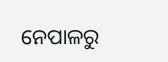ନେପାଳରୁ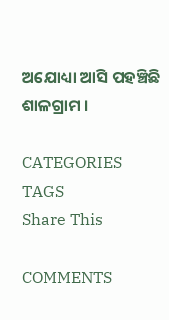ଅଯୋଧ୍ୟା ଆସି ପହଞ୍ଚିଛି ଶାଳଗ୍ରାମ ।

CATEGORIES
TAGS
Share This

COMMENTS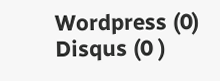Wordpress (0)
Disqus (0 )